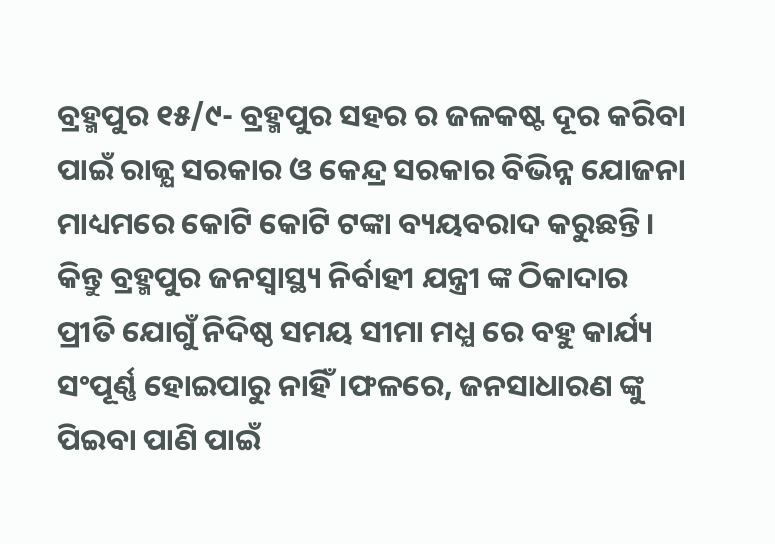ବ୍ରହ୍ମପୁର ୧୫/୯- ବ୍ରହ୍ମପୁର ସହର ର ଜଳକଷ୍ଟ ଦୂର କରିବା ପାଇଁ ରାଜ୍ଯ ସରକାର ଓ କେନ୍ଦ୍ର ସରକାର ବିଭିନ୍ନ ଯୋଜନା ମାଧ୍ୟମରେ କୋଟି କୋଟି ଟଙ୍କା ବ୍ୟୟବରାଦ କରୁଛନ୍ତି। କିନ୍ତୁ ବ୍ରହ୍ମପୁର ଜନସ୍ୱାସ୍ଥ୍ୟ ନିର୍ବାହୀ ଯନ୍ତ୍ରୀ ଙ୍କ ଠିକାଦାର ପ୍ରୀତି ଯୋଗୁଁ ନିଦିଷ୍ଠ ସମୟ ସୀମା ମଧ୍ଯ ରେ ବହୁ କାର୍ଯ୍ୟ ସଂପୂର୍ଣ୍ଣ ହୋଇପାରୁ ନାହିଁ।ଫଳରେ, ଜନସାଧାରଣ ଙ୍କୁ ପିଇବା ପାଣି ପାଇଁ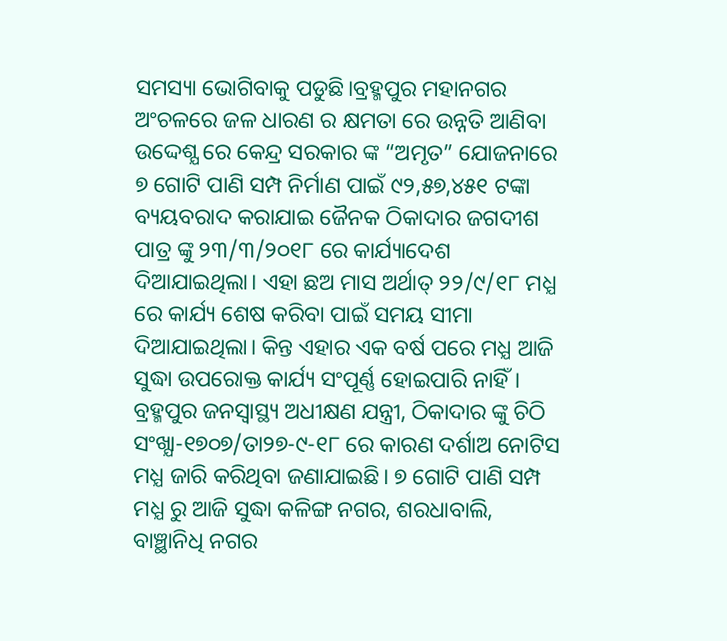ସମସ୍ୟା ଭୋଗିବାକୁ ପଡୁଛି।ବ୍ରହ୍ମପୁର ମହାନଗର ଅଂଚଳରେ ଜଳ ଧାରଣ ର କ୍ଷମତା ରେ ଉନ୍ନତି ଆଣିବା ଉଦ୍ଦେଶ୍ଯ ରେ କେନ୍ଦ୍ର ସରକାର ଙ୍କ “ଅମୃତ” ଯୋଜନାରେ ୭ ଗୋଟି ପାଣି ସମ୍ପ ନିର୍ମାଣ ପାଇଁ ୯୨,୫୭,୪୫୧ ଟଙ୍କା ବ୍ୟୟବରାଦ କରାଯାଇ ଜୈନକ ଠିକାଦାର ଜଗଦୀଶ ପାତ୍ର ଙ୍କୁ ୨୩/୩/୨୦୧୮ ରେ କାର୍ଯ୍ୟାଦେଶ ଦିଆଯାଇଥିଲା। ଏହା ଛଅ ମାସ ଅର୍ଥାତ୍ ୨୨/୯/୧୮ ମଧ୍ଯ ରେ କାର୍ଯ୍ୟ ଶେଷ କରିବା ପାଇଁ ସମୟ ସୀମା ଦିଆଯାଇଥିଲା। କିନ୍ତ ଏହାର ଏକ ବର୍ଷ ପରେ ମଧ୍ଯ ଆଜି ସୁଦ୍ଧା ଉପରୋକ୍ତ କାର୍ଯ୍ୟ ସଂପୂର୍ଣ୍ଣ ହୋଇପାରି ନାହିଁ। ବ୍ରହ୍ମପୁର ଜନସ୍ୱାସ୍ଥ୍ୟ ଅଧୀକ୍ଷଣ ଯନ୍ତ୍ରୀ, ଠିକାଦାର ଙ୍କୁ ଚିଠି ସଂଖ୍ଯା-୧୭୦୭/ତା୨୭-୯-୧୮ ରେ କାରଣ ଦର୍ଶାଅ ନୋଟିସ ମଧ୍ଯ ଜାରି କରିଥିବା ଜଣାଯାଇଛି। ୭ ଗୋଟି ପାଣି ସମ୍ପ ମଧ୍ଯ ରୁ ଆଜି ସୁଦ୍ଧା କଳିଙ୍ଗ ନଗର, ଶରଧାବାଲି, ବାଞ୍ଛାନିଧି ନଗର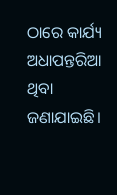ଠାରେ କାର୍ଯ୍ୟ ଅଧାପନ୍ତରିଆ ଥିବା ଜଣାଯାଇଛି।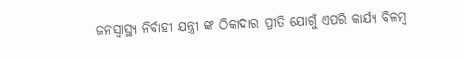ଜନସ୍ୱାସ୍ଥ୍ୟ ନିର୍ବାହୀ ଯନ୍ତ୍ରୀ ଙ୍କ ଠିକାଦାର ପ୍ରୀତି ଯୋଗୁଁ ଏପରି କାର୍ଯ୍ୟ ବିଳମ୍ବ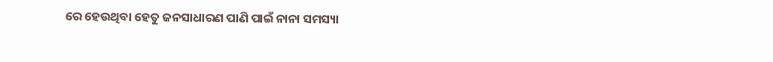ରେ ହେଉଥିବା ହେତୁ ଜନସାଧାରଣ ପାଣି ପାଇଁ ନାନା ସମସ୍ୟା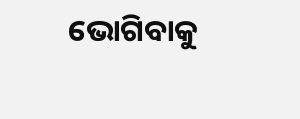ଭୋଗିବାକୁ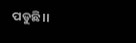ପଡୁଛି।।